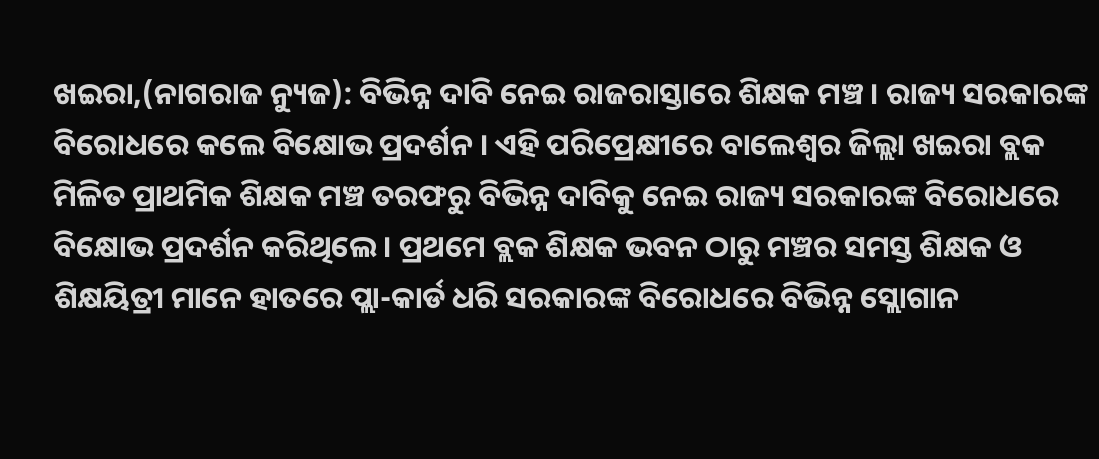ଖଇରା,(ନାଗରାଜ ନ୍ୟୁଜ): ବିଭିନ୍ନ ଦାବି ନେଇ ରାଜରାସ୍ତାରେ ଶିକ୍ଷକ ମଞ୍ଚ । ରାଜ୍ୟ ସରକାରଙ୍କ ବିରୋଧରେ କଲେ ବିକ୍ଷୋଭ ପ୍ରଦର୍ଶନ । ଏହି ପରିପ୍ରେକ୍ଷୀରେ ବାଲେଶ୍ଵର ଜିଲ୍ଲା ଖଇରା ବ୍ଲକ ମିଳିତ ପ୍ରାଥମିକ ଶିକ୍ଷକ ମଞ୍ଚ ତରଫରୁ ବିଭିନ୍ନ ଦାବିକୁ ନେଇ ରାଜ୍ୟ ସରକାରଙ୍କ ବିରୋଧରେ ବିକ୍ଷୋଭ ପ୍ରଦର୍ଶନ କରିଥିଲେ । ପ୍ରଥମେ ବ୍ଲକ ଶିକ୍ଷକ ଭବନ ଠାରୁ ମଞ୍ଚର ସମସ୍ତ ଶିକ୍ଷକ ଓ ଶିକ୍ଷୟିତ୍ରୀ ମାନେ ହାତରେ ପ୍ଲା-କାର୍ଡ ଧରି ସରକାରଙ୍କ ବିରୋଧରେ ବିଭିନ୍ନ ସ୍ଲୋଗାନ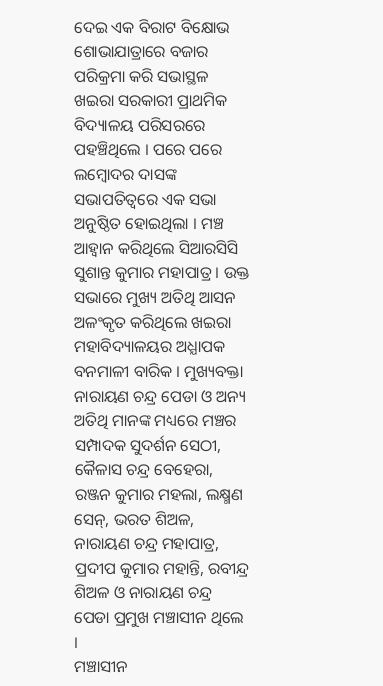ଦେଇ ଏକ ବିରାଟ ବିକ୍ଷୋଭ ଶୋଭାଯାତ୍ରାରେ ବଜାର ପରିକ୍ରମା କରି ସଭାସ୍ଥଳ ଖଇରା ସରକାରୀ ପ୍ରାଥମିକ ବିଦ୍ୟାଳୟ ପରିସରରେ ପହଞ୍ଚିଥିଲେ । ପରେ ପରେ ଲମ୍ବୋଦର ଦାସଙ୍କ ସଭାପତିତ୍ବରେ ଏକ ସଭା ଅନୁଷ୍ଠିତ ହୋଇଥିଲା । ମଞ୍ଚ ଆହ୍ୱାନ କରିଥିଲେ ସିଆରସିସି ସୁଶାନ୍ତ କୁମାର ମହାପାତ୍ର । ଉକ୍ତ ସଭାରେ ମୁଖ୍ୟ ଅତିଥି ଆସନ ଅଳଂକୃତ କରିଥିଲେ ଖଇରା ମହାବିଦ୍ୟାଳୟର ଅଧ୍ଯାପକ ବନମାଳୀ ବାରିକ । ମୁଖ୍ୟବକ୍ତା ନାରାୟଣ ଚନ୍ଦ୍ର ପେଡା ଓ ଅନ୍ୟ ଅତିଥି ମାନଙ୍କ ମଧ୍ୟରେ ମଞ୍ଚର ସମ୍ପାଦକ ସୁଦର୍ଶନ ସେଠୀ, କୈଳାସ ଚନ୍ଦ୍ର ବେହେରା, ରଞ୍ଜନ କୁମାର ମହଲା, ଲକ୍ଷ୍ମଣ ସେନ୍, ଭରତ ଶିଅଳ, ନାରାୟଣ ଚନ୍ଦ୍ର ମହାପାତ୍ର, ପ୍ରଦୀପ କୁମାର ମହାନ୍ତି, ରବୀନ୍ଦ୍ର ଶିଅଳ ଓ ନାରାୟଣ ଚନ୍ଦ୍ର ପେଡା ପ୍ରମୁଖ ମଞ୍ଚାସୀନ ଥିଲେ ।
ମଞ୍ଚାସୀନ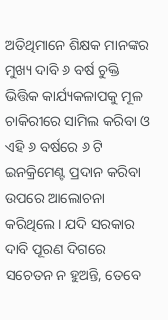ଅତିଥିମାନେ ଶିକ୍ଷକ ମାନଙ୍କର ମୁଖ୍ୟ ଦାବି ୬ ବର୍ଷ ଚୁକ୍ତି ଭିତ୍ତିକ କାର୍ଯ୍ୟକଳାପକୁ ମୂଳ ଚାକିରୀରେ ସାମିଲ କରିବା ଓ ଏହି ୬ ବର୍ଷରେ ୬ ଟି ଇନକ୍ରିମେଣ୍ଟ ପ୍ରଦାନ କରିବା ଉପରେ ଆଲୋଚନା କରିଥିଲେ । ଯଦି ସରକାର ଦାବି ପୂରଣ ଦିଗରେ ସଚେତନ ନ ହୁଅନ୍ତି, ତେବେ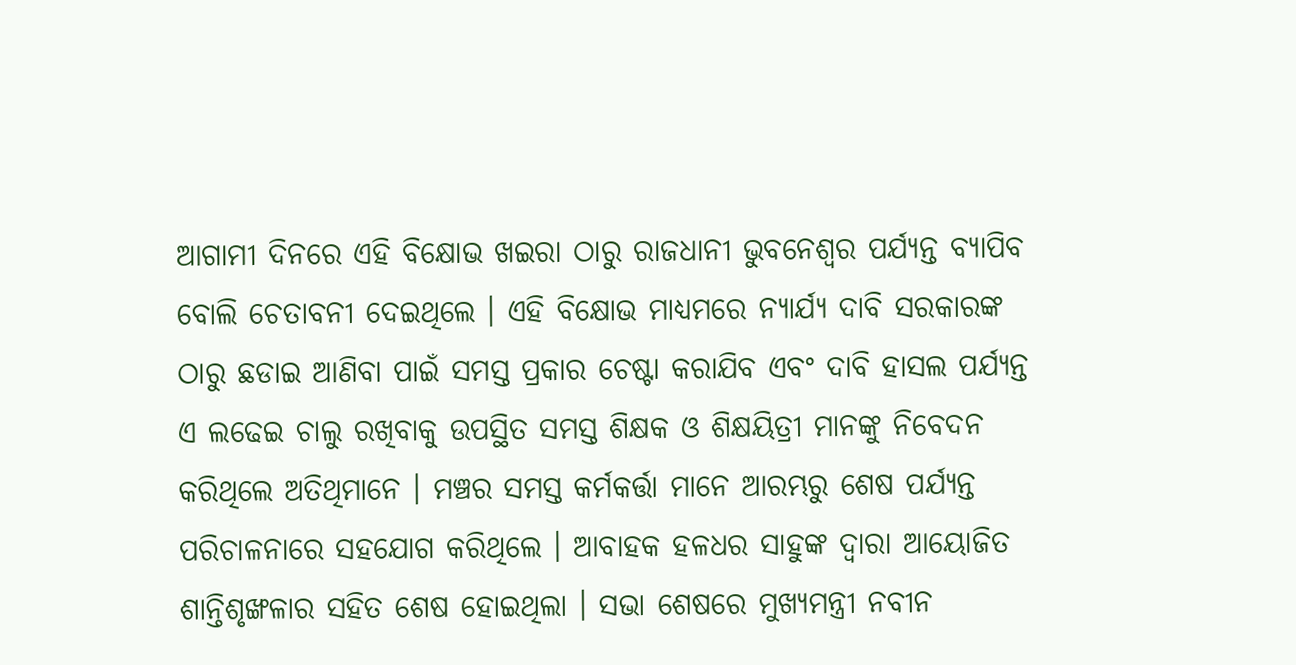ଆଗାମୀ ଦିନରେ ଏହି ବିକ୍ଷୋଭ ଖଇରା ଠାରୁ ରାଜଧାନୀ ଭୁବନେଶ୍ବର ପର୍ଯ୍ୟନ୍ତ ବ୍ଯାପିବ ବୋଲି ଚେତାବନୀ ଦେଇଥିଲେ । ଏହି ବିକ୍ଷୋଭ ମାଧ୍ୟମରେ ନ୍ଯାର୍ଯ୍ଯ ଦାବି ସରକାରଙ୍କ ଠାରୁ ଛଡାଇ ଆଣିବା ପାଇଁ ସମସ୍ତ ପ୍ରକାର ଚେଷ୍ଟା କରାଯିବ ଏବଂ ଦାବି ହାସଲ ପର୍ଯ୍ୟନ୍ତ ଏ ଲଢେଇ ଚାଲୁ ରଖିବାକୁ ଉପସ୍ଥିତ ସମସ୍ତ ଶିକ୍ଷକ ଓ ଶିକ୍ଷୟିତ୍ରୀ ମାନଙ୍କୁ ନିବେଦନ କରିଥିଲେ ଅତିଥିମାନେ । ମଞ୍ଚର ସମସ୍ତ କର୍ମକର୍ତ୍ତା ମାନେ ଆରମ୍ଭରୁ ଶେଷ ପର୍ଯ୍ୟନ୍ତ ପରିଚାଳନାରେ ସହଯୋଗ କରିଥିଲେ । ଆବାହକ ହଳଧର ସାହୁଙ୍କ ଦ୍ବାରା ଆୟୋଜିତ ଶାନ୍ତିଶୃଙ୍ଖଳାର ସହିତ ଶେଷ ହୋଇଥିଲା । ସଭା ଶେଷରେ ମୁଖ୍ୟମନ୍ତ୍ରୀ ନବୀନ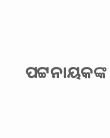ପଟ୍ଟନାୟକଙ୍କ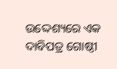ଉଦ୍ଦେଶ୍ୟରେ ଏକ ଦାବିପତ୍ର ଗୋଷ୍ଠୀ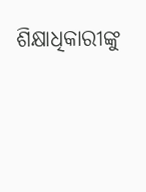ଶିକ୍ଷାଧିକାରୀଙ୍କୁ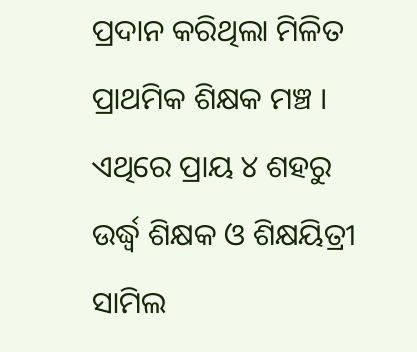ପ୍ରଦାନ କରିଥିଲା ମିଳିତ ପ୍ରାଥମିକ ଶିକ୍ଷକ ମଞ୍ଚ । ଏଥିରେ ପ୍ରାୟ ୪ ଶହରୁ ଉର୍ଦ୍ଧ୍ବ ଶିକ୍ଷକ ଓ ଶିକ୍ଷୟିତ୍ରୀ ସାମିଲ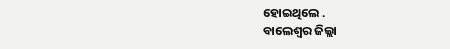ହୋଇଥିଲେ .
ବାଲେଶ୍ଵର ଜିଲ୍ଲା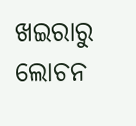ଖଇରାରୁ ଲୋଚନ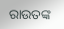ରାଉତଙ୍କ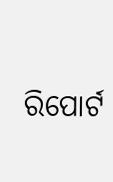ରିପୋର୍ଟ